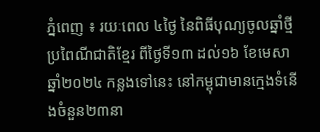ភ្នំពេញ ៖ រយៈពេល ៤ថ្ងៃ នៃពិធីបុណ្យចូលឆ្នាំថ្មី ប្រពៃណីជាតិខ្មែរ ពីថ្ងៃទី១៣ ដល់១៦ ខែមេសា ឆ្នាំ២០២៤ កន្លងទៅនេះ នៅកម្ពុជាមានក្មេងទំនើងចំនួន២៣នា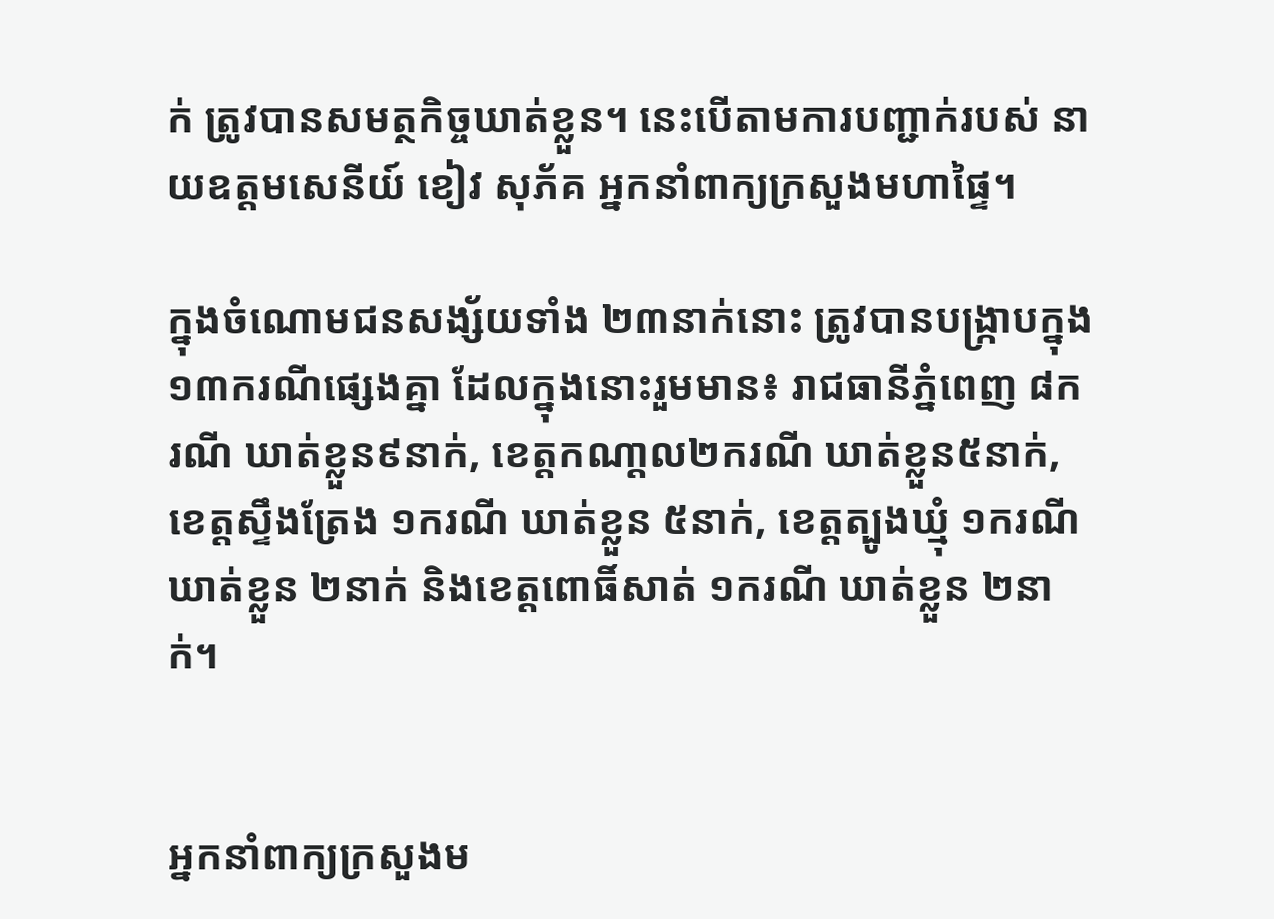ក់ ត្រូវបានសមត្ថកិច្ចឃាត់ខ្លួន។ នេះបើតាមការបញ្ជាក់របស់ នាយឧត្តមសេនីយ៍ ខៀវ សុភ័គ អ្នកនាំពាក្យក្រសួងមហាផ្ទៃ។

ក្នុងចំណោមជនសង្ស័យទាំង ២៣នាក់នោះ ត្រូវបានបង្ក្រាបក្នុង១៣ករណីផ្សេងគ្នា ដែលក្នុងនោះរួមមាន៖ រាជធានីភ្នំពេញ ៨ករណី ឃាត់ខ្លួន៩នាក់, ខេត្តកណា្ដល២ករណី ឃាត់ខ្លួន៥នាក់, ខេត្តស្ទឹងត្រែង ១ករណី ឃាត់ខ្លួន ៥នាក់, ខេត្តត្បូងឃ្មុំ ១ករណី ឃាត់ខ្លួន ២នាក់ និងខេត្តពោធិ៍សាត់ ១ករណី ឃាត់ខ្លួន ២នាក់។


អ្នកនាំពាក្យក្រសួងម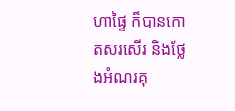ហាផ្ទៃ ក៏បានកោតសរសើរ និងថ្លែងអំណរគុ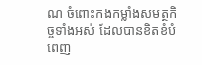ណ ចំពោះកងកម្លាំងសមត្ថកិច្ចទាំងអស់ ដែលបានខិតខំបំពេញ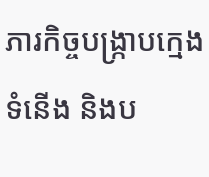ភារកិច្ចបង្ក្រាបក្មេងទំនើង និងប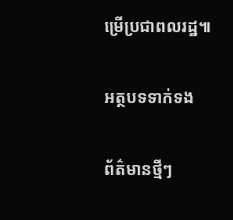ម្រើប្រជាពលរដ្ឋ៕

អត្ថបទទាក់ទង

ព័ត៌មានថ្មីៗ